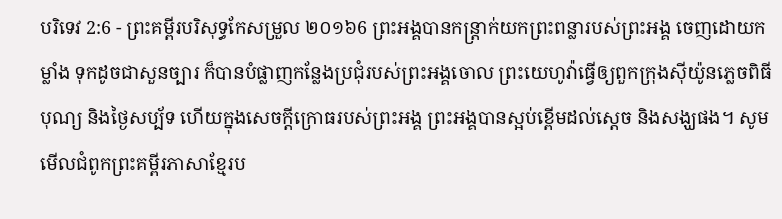បរិទេវ 2:6 - ព្រះគម្ពីរបរិសុទ្ធកែសម្រួល ២០១៦6 ព្រះអង្គបានកន្ត្រាក់យកព្រះពន្លារបស់ព្រះអង្គ ចេញដោយកម្លាំង ទុកដូចជាសួនច្បារ ក៏បានបំផ្លាញកន្លែងប្រជុំរបស់ព្រះអង្គចោល ព្រះយេហូវ៉ាធ្វើឲ្យពួកក្រុងស៊ីយ៉ូនភ្លេចពិធីបុណ្យ និងថ្ងៃសប្ប័ទ ហើយក្នុងសេចក្ដីក្រោធរបស់ព្រះអង្គ ព្រះអង្គបានស្អប់ខ្ពើមដល់ស្តេច និងសង្ឃផង។ សូមមើលជំពូកព្រះគម្ពីរភាសាខ្មែរប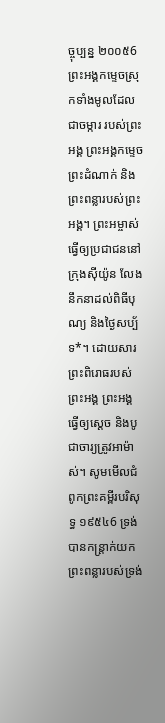ច្ចុប្បន្ន ២០០៥6 ព្រះអង្គកម្ទេចស្រុកទាំងមូលដែលជាចម្ការ របស់ព្រះអង្គ ព្រះអង្គកម្ទេចព្រះដំណាក់ និងព្រះពន្លារបស់ព្រះអង្គ។ ព្រះអម្ចាស់ធ្វើឲ្យប្រជាជននៅក្រុងស៊ីយ៉ូន លែងនឹកនាដល់ពិធីបុណ្យ និងថ្ងៃសប្ប័ទ*។ ដោយសារព្រះពិរោធរបស់ព្រះអង្គ ព្រះអង្គធ្វើឲ្យស្ដេច និងបូជាចារ្យត្រូវអាម៉ាស់។ សូមមើលជំពូកព្រះគម្ពីរបរិសុទ្ធ ១៩៥៤6 ទ្រង់បានកន្ត្រាក់យកព្រះពន្លារបស់ទ្រង់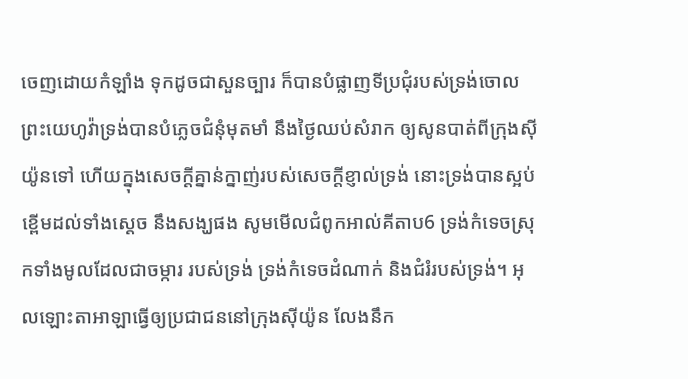ចេញដោយកំឡាំង ទុកដូចជាសួនច្បារ ក៏បានបំផ្លាញទីប្រជុំរបស់ទ្រង់ចោល ព្រះយេហូវ៉ាទ្រង់បានបំភ្លេចជំនុំមុតមាំ នឹងថ្ងៃឈប់សំរាក ឲ្យសូនបាត់ពីក្រុងស៊ីយ៉ូនទៅ ហើយក្នុងសេចក្ដីគ្នាន់ក្នាញ់របស់សេចក្ដីខ្ញាល់ទ្រង់ នោះទ្រង់បានស្អប់ខ្ពើមដល់ទាំងស្តេច នឹងសង្ឃផង សូមមើលជំពូកអាល់គីតាប6 ទ្រង់កំទេចស្រុកទាំងមូលដែលជាចម្ការ របស់ទ្រង់ ទ្រង់កំទេចដំណាក់ និងជំរំរបស់ទ្រង់។ អុលឡោះតាអាឡាធ្វើឲ្យប្រជាជននៅក្រុងស៊ីយ៉ូន លែងនឹក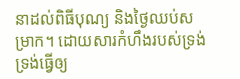នាដល់ពិធីបុណ្យ និងថ្ងៃឈប់សម្រាក។ ដោយសារកំហឹងរបស់ទ្រង់ ទ្រង់ធ្វើឲ្យ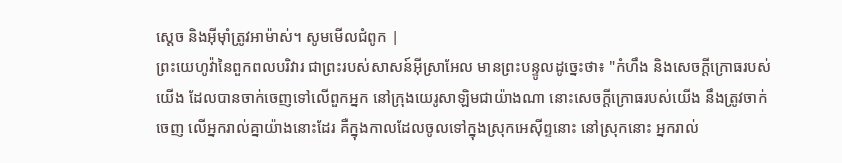ស្ដេច និងអ៊ីមុាំត្រូវអាម៉ាស់។ សូមមើលជំពូក |
ព្រះយេហូវ៉ានៃពួកពលបរិវារ ជាព្រះរបស់សាសន៍អ៊ីស្រាអែល មានព្រះបន្ទូលដូច្នេះថា៖ "កំហឹង និងសេចក្ដីក្រោធរបស់យើង ដែលបានចាក់ចេញទៅលើពួកអ្នក នៅក្រុងយេរូសាឡិមជាយ៉ាងណា នោះសេចក្ដីក្រោធរបស់យើង នឹងត្រូវចាក់ចេញ លើអ្នករាល់គ្នាយ៉ាងនោះដែរ គឺក្នុងកាលដែលចូលទៅក្នុងស្រុកអេស៊ីព្ទនោះ នៅស្រុកនោះ អ្នករាល់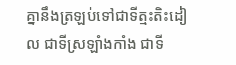គ្នានឹងត្រឡប់ទៅជាទីត្មះតិះដៀល ជាទីស្រឡាំងកាំង ជាទី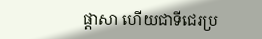ផ្ដាសា ហើយជាទីជេរប្រ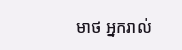មាថ អ្នករាល់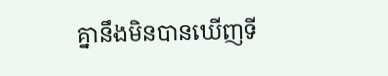គ្នានឹងមិនបានឃើញទី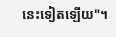នេះទៀតឡើយ"។